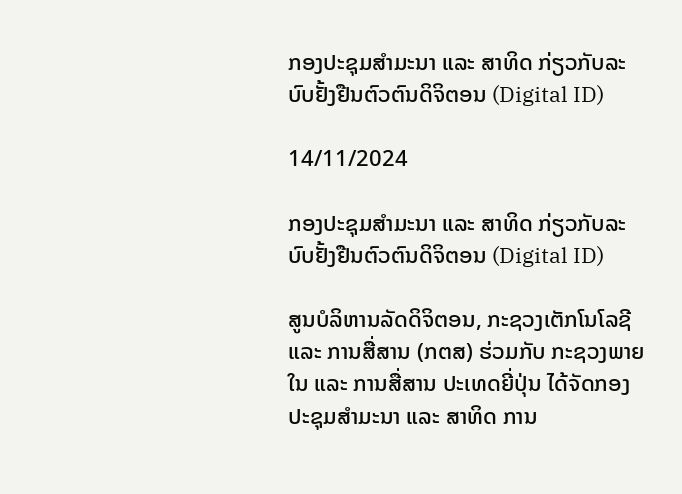ກອງປະຊຸມສຳມະນາ ແລະ ສາທິດ ກ່ຽວກັບລະບົບຢັ້ງຢືນຕົວຕົນດິຈິຕອນ (Digital ID)

14/11/2024

ກອງປະຊຸມສຳມະນາ ແລະ ສາທິດ ກ່ຽວກັບລະບົບຢັ້ງຢືນຕົວຕົນດິຈິຕອນ (Digital ID)

ສູນບໍລິຫານລັດດິຈິຕອນ, ກະຊວງເຕັກໂນໂລຊີ ແລະ ການສື່ສານ (ກຕສ) ຮ່ວມກັບ ກະຊວງພາຍໃນ ແລະ ການສື່ສານ ປະເທດຍີ່ປຸ່ນ ໄດ້ຈັດກອງປະຊຸມສໍາມະນາ ແລະ ສາທິດ ການ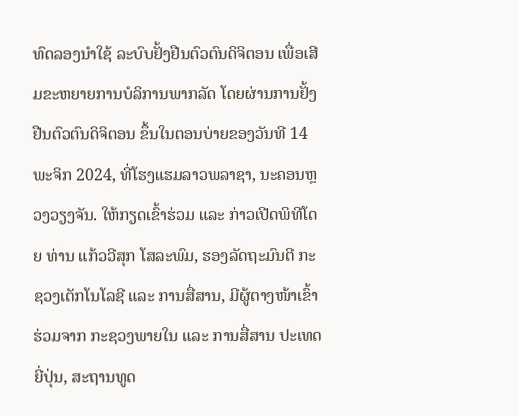ທົດລອງນໍາໃຊ້ ລະບົບຢັ້ງຢືນຕົວຕົນດິຈິຕອນ ເພື່ອເສີມຂະຫຍາຍການບໍລິການພາກລັດ ໂດຍຜ່ານການຢັ້ງຢືນຕົວຕົນດິຈິຕອນ ຂຶ້ນໃນຕອນບ່າຍຂອງວັນທີ 14 ພະຈິກ 2024, ທີ່ໂຮງແຮມລາວພລາຊາ, ນະຄອນຫຼວງວຽງຈັນ. ໃຫ້ກຽດເຂົ້າຮ່ວມ ແລະ ກ່າວເປີດພິທີໂດຍ ທ່ານ ແກ້ວວີສຸກ ໂສລະພົມ, ຮອງລັດຖະມົນຕີ ກະຊວງເຕັກໂນໂລຊີ ແລະ ການສື່ສານ, ມີຜູ້ຕາງໜ້າເຂົ້າຮ່ວມຈາກ ກະຊວງພາຍໃນ ແລະ ການສື່ສານ ປະເທດຍີ່ປຸ່ນ, ສະຖານທູດ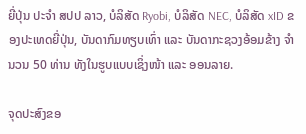ຍີ່ປຸ່ນ ປະຈຳ ສປປ ລາວ, ບໍລິສັດ Ryobi, ບໍລິສັດ NEC, ບໍລິສັດ xID ຂອງປະເທດຍີ່ປຸ່ນ, ບັນດາກົມທຽບເທົ່າ ແລະ ບັນດາກະຊວງອ້ອມຂ້າງ ຈໍານວນ 50 ທ່ານ ທັງໃນຮູບແບບເຊິ່ງໜ້າ ແລະ ອອນລາຍ.

ຈຸດປະສົງຂອ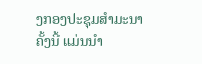ງກອງປະຊຸມສຳມະນາຄັ້ງນີ້ ແມ່ນນຳ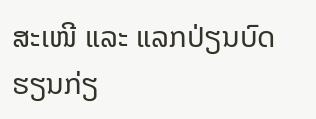ສະເໜີ ແລະ ແລກປ່ຽນບົດຮຽນກ່ຽ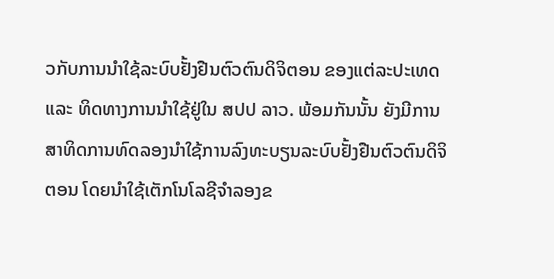ວກັບການນຳໃຊ້ລະບົບຢັ້ງຢືນຕົວຕົນດິຈິຕອນ ຂອງແຕ່ລະປະເທດ ແລະ ທິດທາງການນຳໃຊ້ຢູ່ໃນ ສປປ ລາວ. ພ້ອມກັນນັ້ນ ຍັງມີການສາທິດການທົດລອງນຳໃຊ້ການລົງທະບຽນລະບົບຢັ້ງຢືນຕົວຕົນດິຈິຕອນ ໂດຍນຳໃຊ້ເຕັກໂນໂລຊີຈຳລອງຂ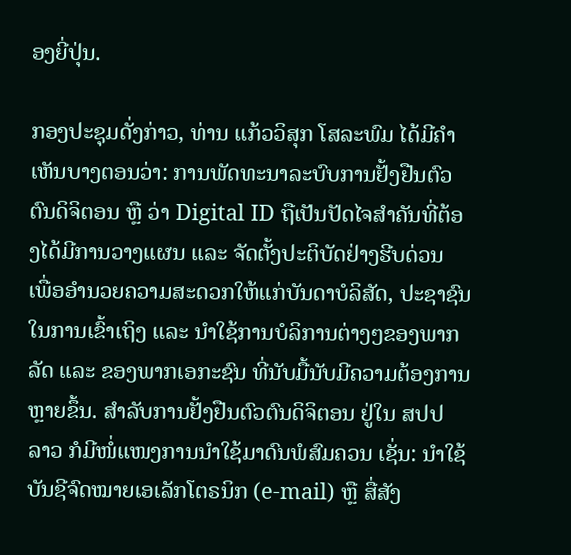ອງຍີ່ປຸ່ນ.

ກອງປະຊຸມດັ່ງກ່າວ, ທ່ານ ແກ້ວວິສຸກ ໂສລະພົມ ໄດ້ມີຄໍາເຫັນບາງຕອນວ່າ: ການພັດທະນາລະບົບການຢັ້ງຢືນຕົວຕົນດິຈິຕອນ ຫຼື ວ່າ Digital ID ຖືເປັນປັດໄຈສໍາຄັນທີ່ຕ້ອງໄດ້ມີການວາງແຜນ ແລະ ຈັດຕັ້ງປະຕິບັດຢ່າງຮີບດ່ວນ ເພື່ອອໍານວຍຄວາມສະດວກໃຫ້ແກ່ບັນດາບໍລິສັດ, ປະຊາຊົນ ໃນການເຂົ້າເຖິງ ແລະ ນໍາໃຊ້ການບໍລິການຕ່າງໆຂອງພາກລັດ ແລະ ຂອງພາກເອກະຊົນ ທີ່ນັບມື້ນັບມີຄວາມຕ້ອງການຫຼາຍຂຶ້ນ. ສຳລັບການຢັ້ງຢືນຕົວຕົນດິຈິຕອນ ຢູ່ໃນ ສປປ ລາວ ກໍມີໜໍ່ແໜງການນຳໃຊ້ມາດົນພໍສົມຄວນ ເຊັ່ນ: ນຳໃຊ້ບັນຊີຈົດໝາຍເອເລັກໂຕຣນິກ (e-mail) ຫຼື ສື່ສັງ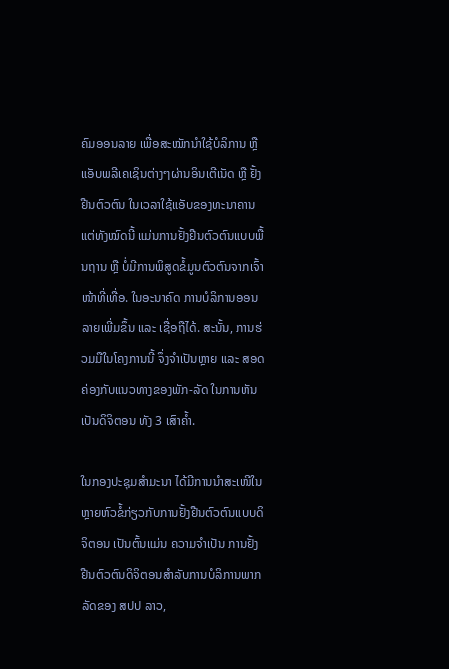ຄົມອອນລາຍ ເພື່ອສະໝັກນໍາໃຊ້ບໍລິການ ຫຼື ແອັບພລີເຄເຊິນຕ່າງໆຜ່ານອິນເຕີເນັດ ຫຼື ຢັ້ງຢືນຕົວຕົນ ໃນເວລາໃຊ້ແອັບຂອງທະນາຄານ ແຕ່ທັງໝົດນີ້ ແມ່ນການຢັ້ງຢືນຕົວຕົນແບບພື້ນຖານ ຫຼື ບໍ່ມີການພິສູດຂໍ້ມູນຕົວຕົນຈາກເຈົ້າໜ້າທີ່ເທື່ອ. ໃນອະນາຄົດ ການບໍລິການອອນລາຍເພີ່ມຂຶ້ນ ແລະ ເຊື່ອຖືໄດ້. ສະນັ້ນ, ການຮ່ວມມືໃນໂຄງການນີ້ ຈຶ່ງຈຳເປັນຫຼາຍ ແລະ ສອດຄ່ອງກັບແນວທາງຂອງພັກ-ລັດ ໃນການຫັນເປັນດິຈິຕອນ ທັງ 3 ເສົາຄ້ຳ.

ໃນກອງປະຊຸມສຳມະນາ ໄດ້ມີການນຳສະເໜີໃນຫຼາຍຫົວຂໍ້ກ່ຽວກັບການຢັ້ງຢືນຕົວຕົນແບບດິຈິຕອນ ເປັນຕົ້ນແມ່ນ ຄວາມຈຳເປັນ ການຢັ້ງຢືນຕົວຕົນດິຈິຕອນສຳລັບການບໍລິການພາກລັດຂອງ ສປປ ລາວ,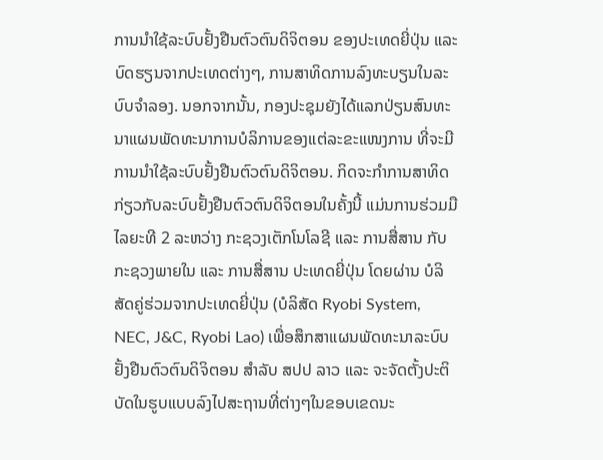ການນຳໃຊ້ລະບົບຢັ້ງຢືນຕົວຕົນດິຈິຕອນ ຂອງປະເທດຍີ່ປຸ່ນ ແລະ ບົດຮຽນຈາກປະເທດຕ່າງໆ, ການສາທິດການລົງທະບຽນໃນລະບົບຈຳລອງ. ນອກຈາກນັ້ນ, ກອງປະຊຸມຍັງໄດ້ແລກປ່ຽນສົນທະນາແຜນພັດທະນາການບໍລິການຂອງແຕ່ລະຂະແໜງການ ທີ່ຈະມີການນຳໃຊ້ລະບົບຢັ້ງຢືນຕົວຕົນດິຈິຕອນ. ກິດຈະກຳການສາທິດ ກ່ຽວກັບລະບົບຢັ້ງຢືນຕົວຕົນດິຈິຕອນໃນຄັ້ງນີ້ ແມ່ນການຮ່ວມມືໄລຍະທີ 2 ລະຫວ່າງ ກະຊວງເຕັກໂນໂລຊີ ແລະ ການສື່ສານ ກັບ ກະຊວງພາຍໃນ ແລະ ການສື່ສານ ປະເທດຍີ່ປຸ່ນ ໂດຍຜ່ານ ບໍລິສັດຄູ່ຮ່ວມຈາກປະເທດຍີ່ປຸ່ນ (ບໍລິສັດ Ryobi System, NEC, J&C, Ryobi Lao) ເພື່ອສຶກສາແຜນພັດທະນາລະບົບຢັ້ງຢືນຕົວຕົນດິຈິຕອນ ສຳລັບ ສປປ ລາວ ແລະ ຈະຈັດຕັ້ງປະຕິບັດໃນຮູບແບບລົງໄປສະຖານທີ່ຕ່າງໆໃນຂອບເຂດນະ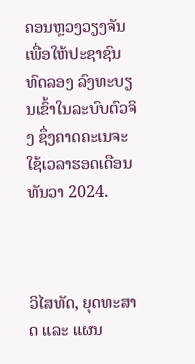ຄອນຫຼວງວຽງຈັນ ເພື່ອໃຫ້ປະຊາຊົນ ທົດລອງ ລົງທະບຽນເຂົ້າໃນລະບົບຕົວຈິງ ຊຶ່ງຄາດຄະເນຈະໃຊ້ເວລາຮອດເດືອນ ທັນວາ 2024.



ວິໄສທັດ, ຍຸດທະສາດ ແລະ ແຜນ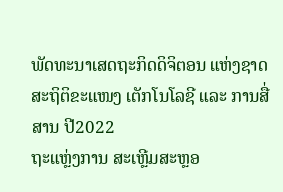ພັດທະນາເສດຖະກິດດິຈິຕອນ ແຫ່ງຊາດ
ສະຖິຕິຂະແໜງ ເຕັກໂນໂລຊີ ແລະ ການສື່ສານ ປີ2022
ຖະແຫຼ່ງການ ສະເຫຼີມສະຫຼອ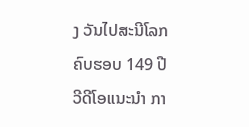ງ ວັນໄປສະນີໂລກ ຄົບຮອບ 149 ປີ
ວີດີໂອແນະນໍາ ກາ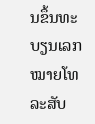ນຂຶ້ນທະບຽນເລກໝາຍໂທລະສັບ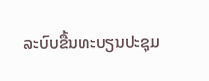ລະບົບຂື້ນທະບຽນປະຊຸມ